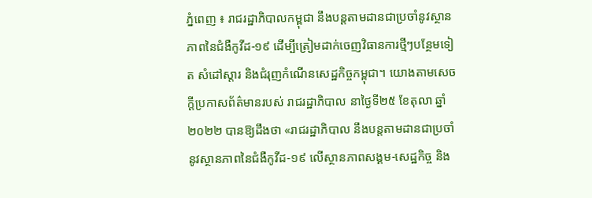ភ្នំពេញ ៖ រាជរដ្ឋាភិបាលកម្ពុជា នឹងបន្ដតាមដានជាប្រចាំនូវស្ថានភាពនៃជំងឺកូវីដ-១៩ ដើម្បីត្រៀមដាក់ចេញវិធានការថ្មីៗបន្ថែមទៀត សំដៅស្ដារ និងជំរុញកំណើនសេដ្ឋកិច្ចកម្ពុជា។ យោងតាមសេចក្ដីប្រកាសព័ត៌មានរបស់ រាជរដ្ឋាភិបាល នាថ្ងៃទី២៥ ខែតុលា ឆ្នាំ២០២២ បានឱ្យដឹងថា «រាជរដ្ឋាភិបាល នឹងបន្តតាមដានជាប្រចាំ នូវស្ថានភាពនៃជំងឺកូវីដ-១៩ លើស្ថានភាពសង្គម-សេដ្ឋកិច្ច និង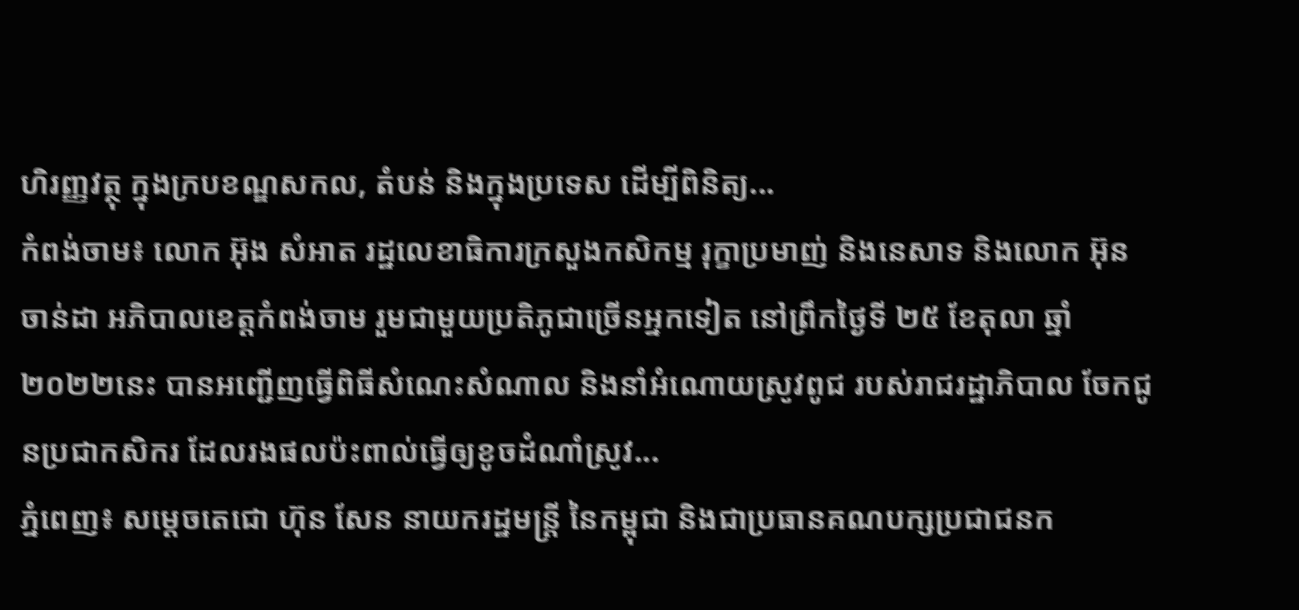ហិរញ្ញវត្ថុ ក្នុងក្របខណ្ឌសកល, តំបន់ និងក្នុងប្រទេស ដើម្បីពិនិត្យ...
កំពង់ចាម៖ លោក អ៊ុង សំអាត រដ្ឋលេខាធិការក្រសួងកសិកម្ម រុក្ខាប្រមាញ់ និងនេសាទ និងលោក អ៊ុន ចាន់ដា អភិបាលខេត្តកំពង់ចាម រួមជាមួយប្រតិភូជាច្រើនអ្នកទៀត នៅព្រឹកថ្ងៃទី ២៥ ខែតុលា ឆ្នាំ ២០២២នេះ បានអញ្ជើញធ្វើពិធីសំណេះសំណាល និងនាំអំណោយស្រូវពូជ របស់រាជរដ្ឋាភិបាល ចែកជូនប្រជាកសិករ ដែលរងផលប៉ះពាល់ធ្វើឲ្យខូចដំណាំស្រូវ...
ភ្នំពេញ៖ សម្ដេចតេជោ ហ៊ុន សែន នាយករដ្ឋមន្ដ្រី នៃកម្ពុជា និងជាប្រធានគណបក្សប្រជាជនក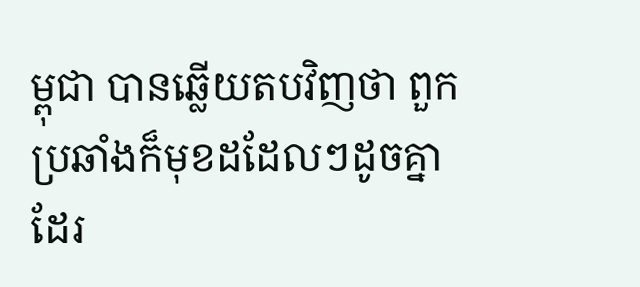ម្ពុជា បានឆ្លើយតបវិញថា ពួកប្រឆាំងក៏មុខដដែលៗដូចគ្នាដែរ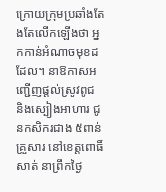ក្រោយក្រុមប្រឆាំងតែងតែលើកឡើងថា អ្នកកាន់អំណាចមុខដដែល។ នាឱកាសអញ្ជើញផ្តល់ស្រូវពូជ និងស្បៀងអាហារ ជូនកសិករជាង ៥ពាន់គ្រួសារ នៅខេត្តពោធិ៍សាត់ នាព្រឹកថ្ងៃ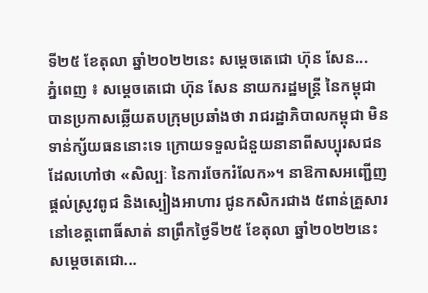ទី២៥ ខែតុលា ឆ្នាំ២០២២នេះ សម្ដេចតេជោ ហ៊ុន សែន...
ភ្នំពេញ ៖ សម្ដេចតេជោ ហ៊ុន សែន នាយករដ្ឋមន្ដ្រី នៃកម្ពុជា បានប្រកាសឆ្លើយតបក្រុមប្រឆាំងថា រាជរដ្ឋាភិបាលកម្ពុជា មិនទាន់ក្ស័យធននោះទេ ក្រោយទទួលជំនួយនានាពីសប្បុរសជនដែលហៅថា «សិល្បៈ នៃការចែករំលែក»។ នាឱកាសអញ្ជើញផ្តល់ស្រូវពូជ និងស្បៀងអាហារ ជូនកសិករជាង ៥ពាន់គ្រួសារ នៅខេត្តពោធិ៍សាត់ នាព្រឹកថ្ងៃទី២៥ ខែតុលា ឆ្នាំ២០២២នេះ សម្ដេចតេជោ...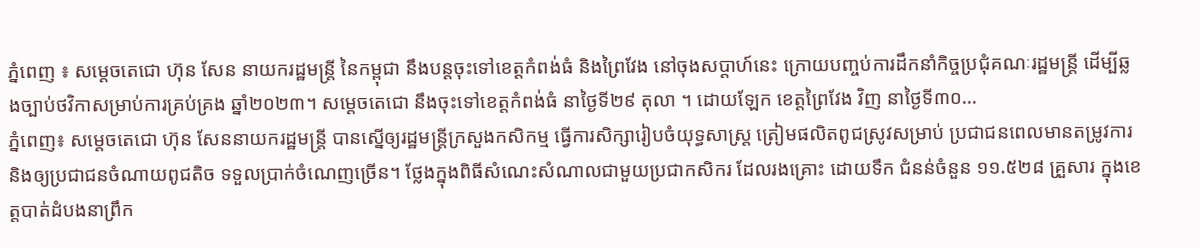ភ្នំពេញ ៖ សម្ដេចតេជោ ហ៊ុន សែន នាយករដ្ឋមន្ដ្រី នៃកម្ពុជា នឹងបន្ដចុះទៅខេត្តកំពង់ធំ និងព្រៃវែង នៅចុងសប្ដាហ៍នេះ ក្រោយបញ្ចប់ការដឹកនាំកិច្ចប្រជុំគណៈរដ្ឋមន្ដ្រី ដើម្បីឆ្លងច្បាប់ថវិកាសម្រាប់ការគ្រប់គ្រង ឆ្នាំ២០២៣។ សម្ដេចតេជោ នឹងចុះទៅខេត្តកំពង់ធំ នាថ្ងៃទី២៩ តុលា ។ ដោយឡែក ខេត្តព្រៃវែង វិញ នាថ្ងៃទី៣០...
ភ្នំពេញ៖ សម្តេចតេជោ ហ៊ុន សែននាយករដ្ឋមន្ត្រី បានស្នើឲ្យរដ្ឋមន្ត្រីក្រសួងកសិកម្ម ធ្វើការសិក្សារៀបចំយុទ្ធសាស្ត្រ ត្រៀមផលិតពូជស្រូវសម្រាប់ ប្រជាជនពេលមានតម្រូវការ និងឲ្យប្រជាជនចំណាយពូជតិច ទទួលប្រាក់ចំណេញច្រើន។ ថ្លែងក្នុងពិធីសំណេះសំណាលជាមួយប្រជាកសិករ ដែលរងគ្រោះ ដោយទឹក ជំនន់ចំនួន ១១.៥២៨ គ្រួសារ ក្នុងខេត្តបាត់ដំបងនាព្រឹក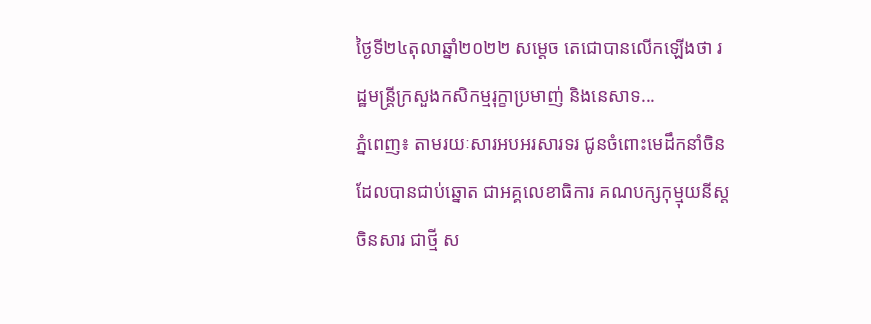ថ្ងៃទី២៤តុលាឆ្នាំ២០២២ សម្តេច តេជោបានលើកឡើងថា រដ្ឋមន្ត្រីក្រសួងកសិកម្មរុក្ខាប្រមាញ់ និងនេសាទ...
ភ្នំពេញ៖ តាមរយៈសារអបអរសារទរ ជូនចំពោះមេដឹកនាំចិន ដែលបានជាប់ឆ្នោត ជាអគ្គលេខាធិការ គណបក្សកុម្មុយនីស្តចិនសារ ជាថ្មី ស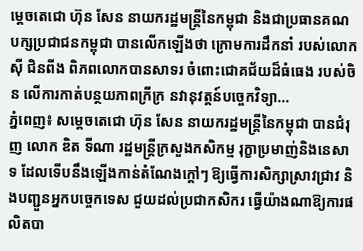ម្តេចតេជោ ហ៊ុន សែន នាយករដ្ឋមន្ត្រីនៃកម្ពុជា និងជាប្រធានគណបក្សប្រជាជនកម្ពុជា បានលើកឡើងថា ក្រោមការដឹកនាំ របស់លោក ស៊ី ជិនពីង ពិភពលោកបានសាទរ ចំពោះជោគជ័យដ៏ធំធេង របស់ចិន លើការកាត់បន្ថយភាពក្រីក្រ នវានុវត្តន៍បច្ចេកវិទ្យា...
ភ្នំពេញ៖ សម្ដេចតេជោ ហ៊ុន សែន នាយករដ្ឋមន្រ្តីនៃកម្ពុជា បានជំរុញ លោក ឌិត ទីណា រដ្ឋមន្រ្តីក្រសួងកសិកម្ម រុក្ខាប្រមាញ់និងនេសាទ ដែលទើបនឹងឡើងកាន់តំណែងក្ដៅៗ ឱ្យធ្វើការសិក្សាស្រាវជ្រាវ និងបញ្ជួនអ្នកបច្ចេកទេស ជួយដល់ប្រជាកសិករ ធ្វើយ៉ាងណាឱ្យការផលិតបា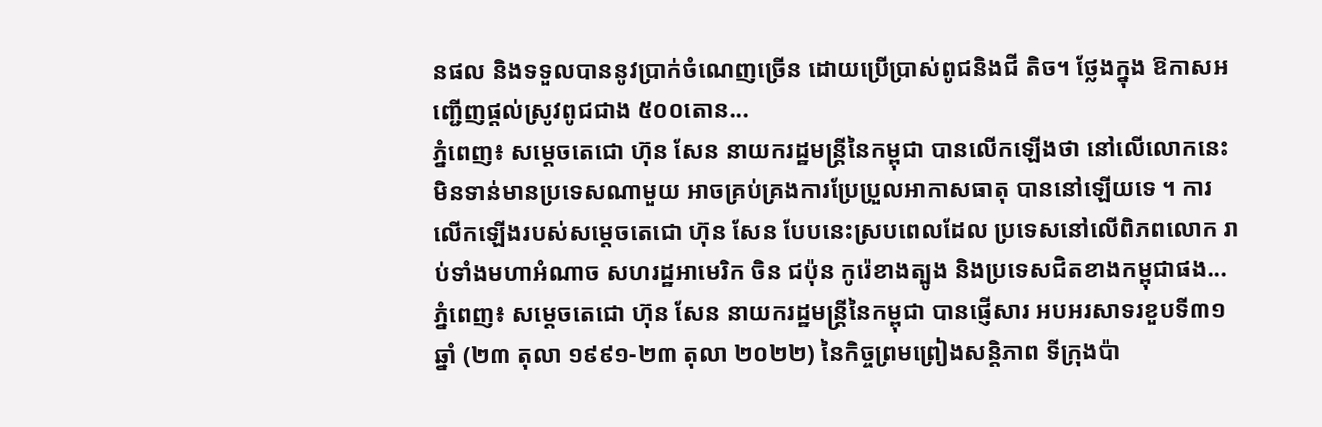នផល និងទទួលបាននូវប្រាក់ចំណេញច្រេីន ដោយប្រើប្រាស់ពូជនិងជី តិច។ ថ្លែងក្នុង ឱកាសអញ្ជើញផ្តល់ស្រូវពូជជាង ៥០០តោន...
ភ្នំពេញ៖ សម្ដេចតេជោ ហ៊ុន សែន នាយករដ្ឋមន្រ្តីនៃកម្ពុជា បានលើកឡើងថា នៅលើលោកនេះ មិនទាន់មានប្រទេសណាមួយ អាចគ្រប់គ្រងការប្រែប្រួលអាកាសធាតុ បាននៅឡើយទេ ។ ការលើកឡើងរបស់សម្ដេចតេជោ ហ៊ុន សែន បែបនេះស្របពេលដែល ប្រទេសនៅលើពិភពលោក រាប់ទាំងមហាអំណាច សហរដ្ឋអាមេរិក ចិន ជប៉ុន កូរ៉េខាងត្បូង និងប្រទេសជិតខាងកម្ពុជាផង...
ភ្នំពេញ៖ សម្ដេចតេជោ ហ៊ុន សែន នាយករដ្ឋមន្រ្តីនៃកម្ពុជា បានផ្ញើសារ អបអរសាទរខួបទី៣១ឆ្នាំ (២៣ តុលា ១៩៩១-២៣ តុលា ២០២២) នៃកិច្ចព្រមព្រៀងសន្តិភាព ទីក្រុងប៉ា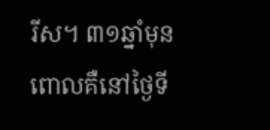រីស។ ៣១ឆ្នាំមុន ពោលគឺនៅថ្ងៃទី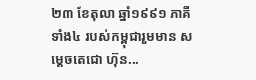២៣ ខែតុលា ឆ្នាំ១៩៩១ ភាគីទាំង៤ របស់កម្ពុជារួមមាន សម្តេចតេជោ ហ៊ុន...